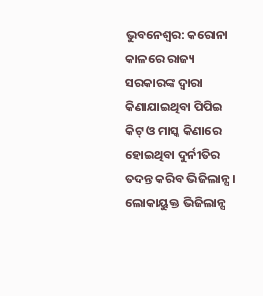ଭୁବନେଶ୍ୱର: କରୋନା କାଳରେ ରାଜ୍ୟ ସରକାରଙ୍କ ଦ୍ୱାରା କିଣାଯାଇଥିବା ପିପିଇ କିଟ୍ ଓ ମାସ୍କ କିଣାରେ ହୋଇଥିବା ଦୁର୍ନୀତିର ତଦନ୍ତ କରିବ ଭିଜିଲାନ୍ସ। ଲୋକାୟୁକ୍ତ ଭିଜିଲାନ୍ସ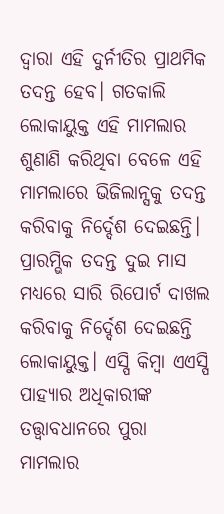ଦ୍ୱାରା ଏହି ଦୁର୍ନୀତିର ପ୍ରାଥମିକ ତଦନ୍ତ ହେବ। ଗତକାଲି ଲୋକାୟୁକ୍ତ ଏହି ମାମଲାର ଶୁଣାଣି କରିଥିବା ବେଳେ ଏହି ମାମଲାରେ ଭିଜିଲାନ୍ସକୁ ତଦନ୍ତ କରିବାକୁ ନିର୍ଦ୍ଦେଶ ଦେଇଛନ୍ତି। ପ୍ରାରମ୍ଭିକ ତଦନ୍ତ ଦୁଇ ମାସ ମଧ୍ୟରେ ସାରି ରିପୋର୍ଟ ଦାଖଲ କରିବାକୁ ନିର୍ଦ୍ଦେଶ ଦେଇଛନ୍ତି ଲୋକାୟୁକ୍ତ। ଏସ୍ପି କିମ୍ବା ଏଏସ୍ପି ପାହ୍ୟାର ଅଧିକାରୀଙ୍କ ତତ୍ତ୍ୱାବଧାନରେ ପୁରା ମାମଲାର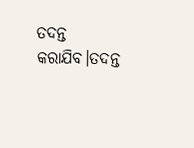ତଦନ୍ତ କରାଯିବ।ତଦନ୍ତ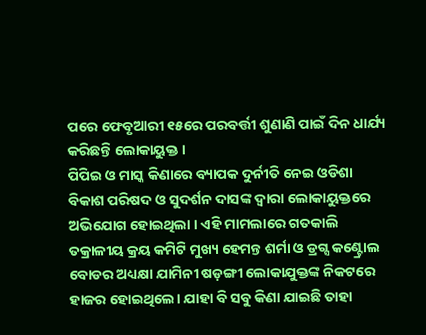ପରେ ଫେବୃଆରୀ ୧୫ରେ ପରବର୍ତ୍ତୀ ଶୁଣାଣି ପାଇଁ ଦିନ ଧାର୍ଯ୍ୟ କରିଛନ୍ତି ଲୋକାୟୁକ୍ତ ।
ପିପିଇ ଓ ମାସ୍କ କିଣାରେ ବ୍ୟାପକ ଦୁର୍ନୀତି ନେଇ ଓଡିଶା ବିକାଶ ପରିଷଦ ଓ ସୁଦର୍ଶନ ଦାସଙ୍କ ଦ୍ୱାରା ଲୋକାୟୁକ୍ତରେ ଅଭିଯୋଗ ହୋଇଥିଲା । ଏହି ମାମଲାରେ ଗତକାଲି ତକ୍ରାଳୀୟ କ୍ରୟ କମିଟି ମୁଖ୍ୟ ହେମନ୍ତ ଶର୍ମା ଓ ଡ୍ରଗ୍ସ କଣ୍ଟ୍ରୋଲ ବୋଡର ଅଧ୍ୟକ୍ଷା ଯାମିନୀ ଷଡ଼ଙ୍ଗୀ ଲୋକାଯୁକ୍ତଙ୍କ ନିକଟରେ ହାଜର ହୋଇଥିଲେ। ଯାହା ବି ସବୁ କିଣା ଯାଇଛି ତାହା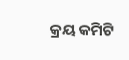କ୍ରୟ କମିଟି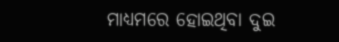ମାଧ୍ୟମରେ ହୋଇଥିବା ଦୁଇ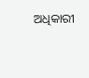ଅଧିକାରୀ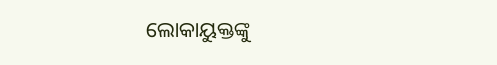ଲୋକାୟୁକ୍ତଙ୍କୁ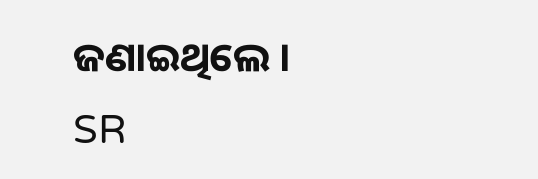ଜଣାଇଥିଲେ ।
SR